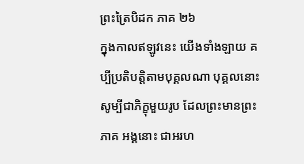ព្រះត្រៃបិដក ភាគ ២៦
ក្នុងកាលឥឡូវនេះ យើងទាំងឡាយ គប្បីប្រតិបត្តិតាមបុគ្គលណា បុគ្គលនោះ សូម្បីជាភិក្ខុមួយរូប ដែលព្រះមានព្រះភាគ អង្គនោះ ជាអរហ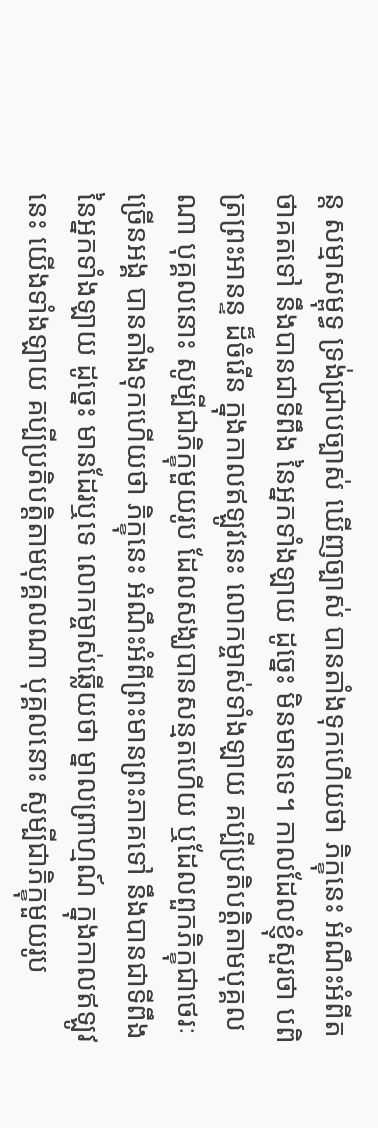ន្ត សម្មាសម្ពុទ្ធ ទ្រង់ជ្រាបច្បាស់ ឃើញច្បាស់ បានតាំងទុកហើយថា ភិក្ខុនេះ អំណឹះអំពីតថាគតទៅ នឹងបានជាទីពឹង នៃអ្នកទាំងឡាយ ដូច្នេះ មិនមានទេ។ កាលដែលខ្ញុំសួរថា បពិត្រព្រះអានន្ទ ដ៏ចំរើន ក្នុងកាលឥឡូវនេះ លោកម្ចាស់ទាំងឡាយ គប្បីប្រតិបត្តិតាមបុគ្គលណា បុគ្គលនោះ សូម្បីជាភិក្ខុមួយរូប ដែលសង្ឃបានសន្មតហើយ ឬដែលពួកភិក្ខុជាថេរៈច្រើនអង្គ បានតាំងទុកហើយថា ភិក្ខុនេះ អំណឹះអំពីព្រះមានព្រះភាគទៅ នឹងបានជាទីពឹង នៃអ្នកទាំងឡាយ ដូច្នេះ មានដែរឬទេ លោកម្ចាស់ឆ្លើយថា ម្នាលព្រាហ្មណ៍ ក្នុងកាលឥឡូវនេះ យើងទាំងឡាយ គប្បីប្រតិបត្តិតាមបុគ្គលណា បុគ្គលនោះ សូម្បីជាភិក្ខុមួយរូប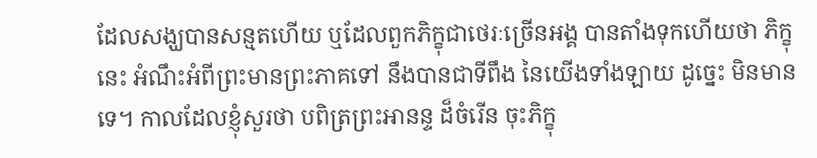ដែលសង្ឃបានសន្មតហើយ ឬដែលពួកភិក្ខុជាថេរៈច្រើនអង្គ បានតាំងទុកហើយថា ភិក្ខុនេះ អំណឹះអំពីព្រះមានព្រះភាគទៅ នឹងបានជាទីពឹង នៃយើងទាំងឡាយ ដូច្នេះ មិនមានទេ។ កាលដែលខ្ញុំសួរថា បពិត្រព្រះអានន្ទ ដ៏ចំរើន ចុះភិក្ខុ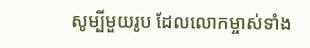សូម្បីមួយរូប ដែលលោកម្ចាស់ទាំង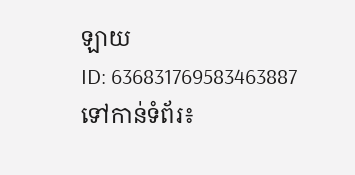ឡាយ
ID: 636831769583463887
ទៅកាន់ទំព័រ៖